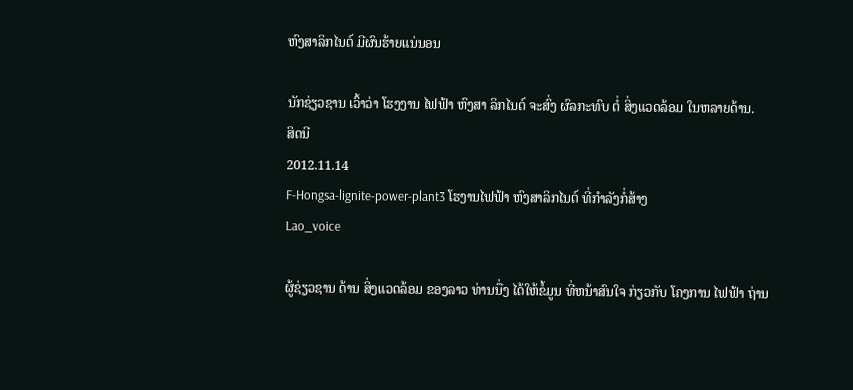ຫົງສາລິກໄນຕ໌ ມີຜົນຮ້າຍແນ່ນອນ

ນັກຊ່ຽວຊານ ເວົ້າວ່າ ໂຮງງານ ໄຟຟ້າ ຫົງສາ ລິກໄນຕ໌ ຈະສົ່ງ ຜົລກະທົບ ຕໍ່ ສິ່ງແວດລ້ອມ ໃນຫລາຍດ້ານ.
ສິດນີ
2012.11.14
F-Hongsa-lignite-power-plant3 ໂຮງານໄຟຟ້າ ຫົງສາລິກໄນຕ໌ ທີ່ກໍາລັງກໍ່ສ້າງ
Lao_voice

ຜູ້ຊ່ຽວຊານ ດ້ານ ສິ່ງແວດລ້ອມ ຂອງລາວ ທ່ານນື່ງ ໄດ້ໃຫ້ຂໍ້ມູນ ທີ່ຫນ້າສົນໃຈ ກ່ຽວກັບ ໂຄງການ ໄຟຟ້າ ຖ່ານ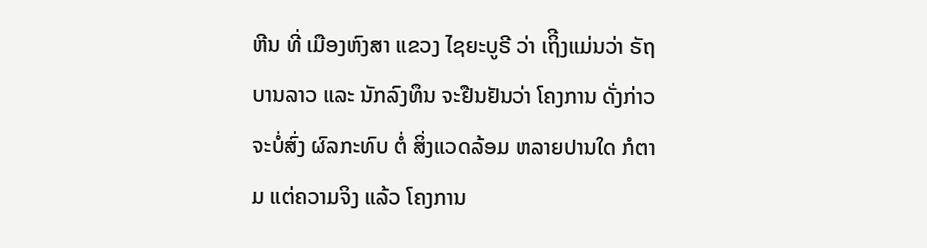ຫີນ ທີ່ ເມືອງຫົງສາ ແຂວງ ໄຊຍະບູຣີ ວ່າ ເຖິີງແມ່ນວ່າ ຣັຖບານລາວ ແລະ ນັກລົງທຶນ ຈະຢືນຢັນວ່າ ໂຄງການ ດັ່ງກ່າວ ຈະບໍ່ສົ່ງ ຜົລກະທົບ ຕໍ່ ສິ່ງແວດລ້ອມ ຫລາຍປານໃດ ກໍຕາມ ແຕ່ຄວາມຈິງ ແລ້ວ ໂຄງການ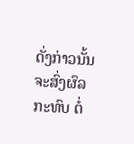ດັ່ງກ່າວນັ້ນ ຈະສົ່ງຜົລກະທົບ ຕໍ່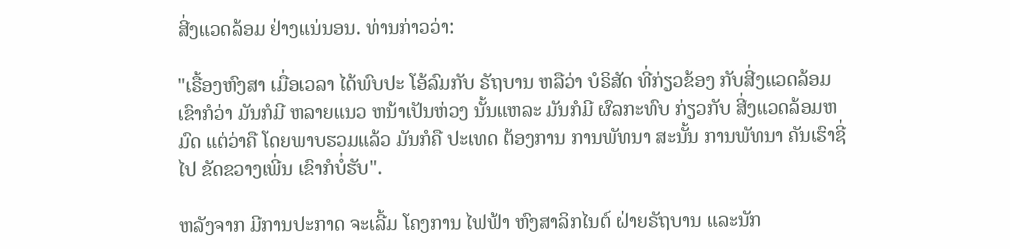ສີ່ງແວດລ້ອມ ຢ່າງແນ່ນອນ. ທ່ານກ່າວວ່າ:

"ເຣື້ອງຫົງສາ ເມື່ອເວລາ ໄດ້ພົບປະ ໂອ້ລົມກັບ ຣັຖບານ ຫລືວ່າ ບໍຣິສັດ ທີ່ກ່ຽວຂ້ອງ ກັບສີ່ງແວດລ້ອມ ເຂົາກໍວ່າ ມັນກໍມີ ຫລາຍແນວ ຫນ້າເປັນຫ່ວງ ນັ້ນແຫລະ ມັນກໍມີ ຜົລກະທົບ ກ່ຽວກັບ ສີ່ງແວດລ້ອມຫມົດ ແຕ່ວ່າຄື ໂດຍພາບຮວມແລ້ວ ມັນກໍຄື ປະເທດ ຕ້ອງການ ການພັທນາ ສະນັ້ນ ການພັທນາ ຄັນເຮົາຊີ່ໄປ ຂັດຂວາງເພີ່ນ ເຂົາກໍບໍ່ຮັບ".

ຫລັງຈາກ ມີການປະກາດ ຈະເລີ້ມ ໂຄງການ ໄຟຟ້າ ຫົງສາລິກໄນຕ໌ ຝ່າຍຣັຖບານ ແລະນັກ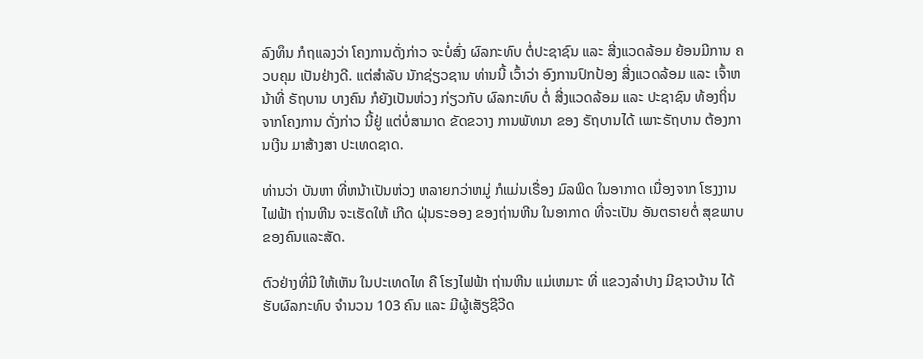ລົງທຶນ ກໍຖແລງວ່າ ໂຄງການດັ່ງກ່າວ ຈະບໍ່ສົ່ງ ຜົລກະທົບ ຕໍ່ປະຊາຊົນ ແລະ ສີ່ງແວດລ້ອມ ຍ້ອນມີການ ຄວບຄຸມ ເປັນຢ່າງດີ. ແຕ່ສໍາລັບ ນັກຊ່ຽວຊານ ທ່ານນີ້ ເວົ້າວ່າ ອົງການປົກປ້ອງ ສີ່ງແວດລ້ອມ ແລະ ເຈົ້າຫນ້າທີ່ ຣັຖບານ ບາງຄົນ ກໍຍັງເປັນຫ່ວງ ກ່ຽວກັບ ຜົລກະທົບ ຕໍ່ ສີ່ງແວດລ້ອມ ແລະ ປະຊາຊົນ ທ້ອງຖິ່ນ ຈາກໂຄງການ ດັ່ງກ່າວ ນີ້ຢູ່ ແຕ່ບໍ່ສາມາດ ຂັດຂວາງ ການພັທນາ ຂອງ ຣັຖບານໄດ້ ເພາະຣັຖບານ ຕ້ອງການເງີນ ມາສ້າງສາ ປະເທດຊາດ.

ທ່ານວ່າ ບັນຫາ ທີ່ຫນ້າເປັນຫ່ວງ ຫລາຍກວ່າຫມູ່ ກໍແມ່ນເຣື່ອງ ມົລພິດ ໃນອາກາດ ເນື່ອງຈາກ ໂຮງງານໄຟຟ້າ ຖ່ານຫີນ ຈະເຮັດໃຫ້ ເກີດ ຝຸ່ນຣະອອງ ຂອງຖ່ານຫີນ ໃນອາກາດ ທີ່ຈະເປັນ ອັນຕຣາຍຕໍ່ ສຸຂພາບ ຂອງຄົນແລະສັດ.

ຕົວຢ່າງທີ່ມີ ໃຫ້ເຫັນ ໃນປະເທດໄທ ຄື ໂຮງໄຟຟ້າ ຖ່ານຫີນ ແມ່ເຫມາະ ທີ່ ແຂວງລຳປາງ ມີຊາວບ້ານ ໄດ້ຮັບຜົລກະທົບ ຈຳນວນ 103 ຄົນ ແລະ ມີຜູ້ເສັຽຊີວີດ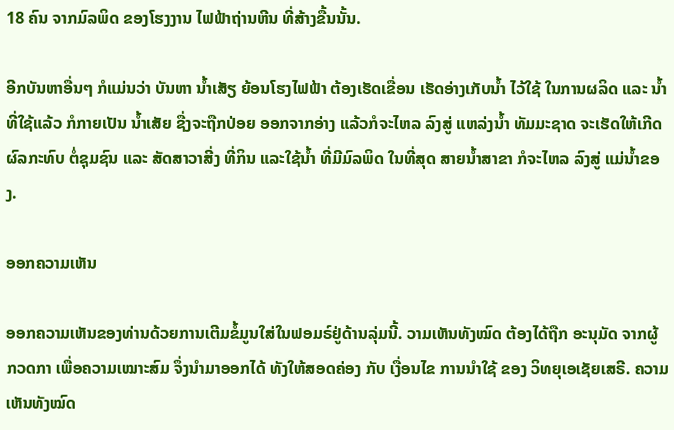18 ຄົນ ຈາກມົລພິດ ຂອງໂຮງງານ ໄຟຟ້າຖ່ານຫີນ ທີ່ສ້າງຂື້ນນັ້ນ.

ອີກບັນຫາອື່ນໆ ກໍແມ່ນວ່າ ບັນຫາ ນ້ຳເສັຽ ຍ້ອນໂຮງໄຟຟ້າ ຕ້ອງເຮັດເຂື່ອນ ເຮັດອ່າງເກັບນ້ຳ ໄວ້ໃຊ້ ໃນການຜລິດ ແລະ ນ້ຳທີ່ໃຊ້ແລ້ວ ກໍກາຍເປັນ ນໍ້າເສັຍ ຊື່ງຈະຖືກປ່ອຍ ອອກຈາກອ່າງ ແລ້ວກໍຈະໄຫລ ລົງສູ່ ແຫລ່ງນ້ຳ ທັມມະຊາດ ຈະເຮັດໃຫ້ເກີດ ຜົລກະທົບ ຕໍ່ຊຸມຊົນ ແລະ ສັດສາວາສີ່ງ ທີ່ກິນ ແລະໃຊ້ນ້ຳ ທີ່ມີມົລພິດ ໃນທີ່ສຸດ ສາຍນ້ຳສາຂາ ກໍຈະໄຫລ ລົງສູ່ ແມ່ນ້ຳຂອງ.

ອອກຄວາມເຫັນ

ອອກຄວາມເຫັນຂອງທ່ານດ້ວຍການເຕີມຂໍ້ມູນໃສ່ໃນຟອມຣ໌ຢູ່ດ້ານລຸ່ມນີ້. ວາມເຫັນທັງໝົດ ຕ້ອງໄດ້ຖືກ ອະນຸມັດ ຈາກຜູ້ ກວດກາ ເພື່ອຄວາມເໝາະສົມ ຈຶ່ງນໍາມາອອກໄດ້ ທັງໃຫ້ສອດຄ່ອງ ກັບ ເງື່ອນໄຂ ການນຳໃຊ້ ຂອງ ວິທຍຸເອເຊັຍເສຣີ. ຄວາມເຫັນທັງໝົດ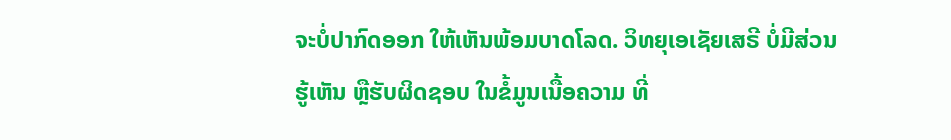ຈະບໍ່ປາກົດອອກ ໃຫ້ເຫັນພ້ອມບາດໂລດ. ວິທຍຸເອເຊັຍເສຣີ ບໍ່ມີສ່ວນຮູ້ເຫັນ ຫຼືຮັບຜິດຊອບ ໃນຂໍ້ມູນເນື້ອຄວາມ ທີ່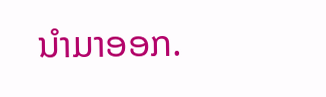ນໍາມາອອກ.